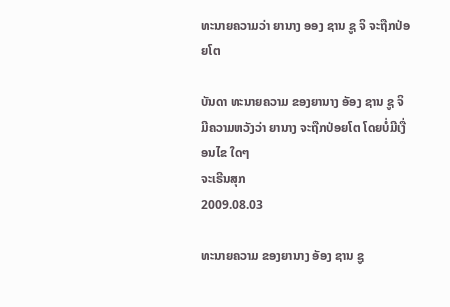ທະນາຍຄວາມວ່າ ຍານາງ ອອງ ຊານ ຊູ ຈິ ຈະຖືກປ່ອຍໂຕ

ບັນດາ ທະນາຍຄວາມ ຂອງຍານາງ ອັອງ ຊານ ຊູ ຈິ ມີຄວາມຫວັງວ່າ ຍານາງ ຈະຖືກປ່ອຍໂຕ ໂດຍບໍ່ມີເງື່ອນໄຂ ໃດໆ
ຈະເຣີນສຸກ
2009.08.03

ທະນາຍຄວາມ ຂອງຍານາງ ອັອງ ຊານ ຊູ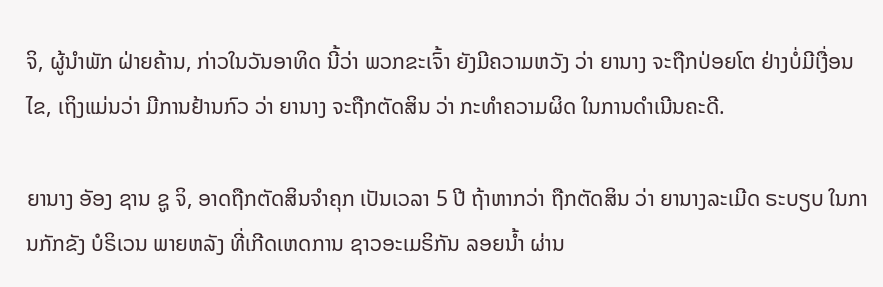ຈິ, ຜູ້ນໍາພັກ ຝ່າຍຄ້ານ, ກ່າວໃນວັນອາທິດ ນີ້ວ່າ ພວກຂະເຈົ້າ ຍັງມີຄວາມຫວັງ ວ່າ ຍານາງ ຈະຖືກປ່ອຍໂຕ ຢ່າງບໍ່ມີເງື່ອນໄຂ, ເຖິງແມ່ນວ່າ ມີການຢ້ານກົວ ວ່າ ຍານາງ ຈະຖືກຕັດສິນ ວ່າ ກະທໍາຄວາມຜິດ ໃນການດໍາເນີນຄະດີ.

ຍານາງ ອັອງ ຊານ ຊູ ຈິ, ອາດຖືກຕັດສິນຈໍາຄຸກ ເປັນເວລາ 5 ປີ ຖ້າຫາກວ່າ ຖືກຕັດສິນ ວ່າ ຍານາງລະເມີດ ຣະບຽບ ໃນການກັກຂັງ ບໍຣິເວນ ພາຍຫລັງ ທີ່ເກີດເຫດການ ຊາວອະເມຣິກັນ ລອຍນໍ້າ ຜ່ານ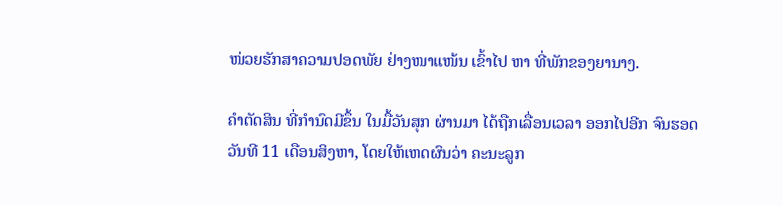ໜ່ວຍຮັກສາຄວາມປອດພັຍ ຢ່າງໜາແໜ້ນ ເຂົ້າໄປ ຫາ ທີ່ພັກຂອງຍານາງ.

ຄໍາຕັດສິນ ທີ່ກໍານົດມີຂຶ້ນ ໃນມື້ວັນສຸກ ຜ່ານມາ ໄດ້ຖືກເລື່ອນເວລາ ອອກໄປອີກ ຈົນຮອດວັນທີ 11 ເດືອນສິງຫາ, ໂດຍໃຫ້ເຫດຜົນວ່າ ຄະນະລູກ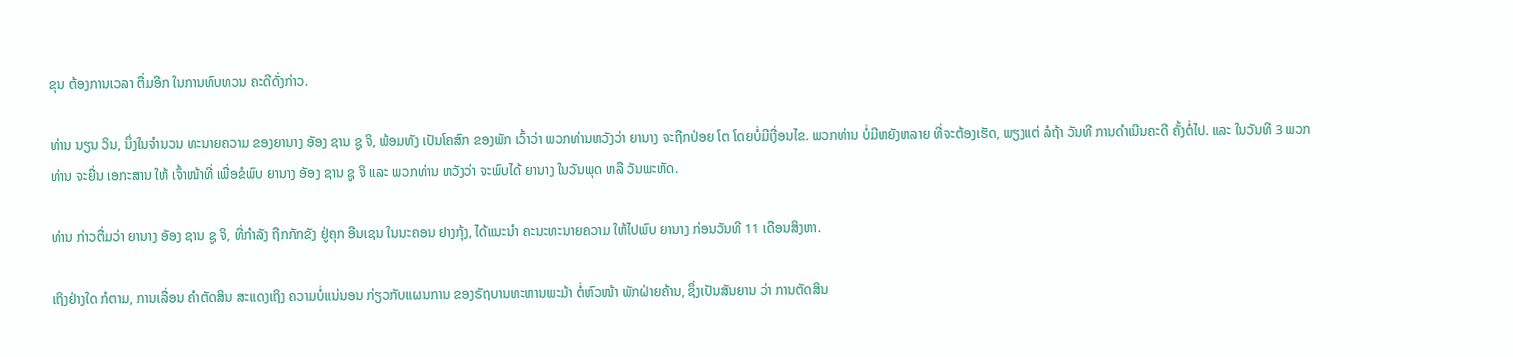ຂຸນ ຕ້ອງການເວລາ ຕື່ມອີກ ໃນການທົບທວນ ຄະດີດັ່ງກ່າວ.

ທ່ານ ນຽນ ວິນ, ນຶ່ງໃນຈໍານວນ ທະນາຍຄວາມ ຂອງຍານາງ ອັອງ ຊານ ຊູ ຈິ, ພ້ອມທັງ ເປັນໂຄສົກ ຂອງພັກ ເວົ້າວ່າ ພວກທ່ານຫວັງວ່າ ຍານາງ ຈະຖືກປ່ອຍ ໂຕ ໂດຍບໍ່ມີເງື່ອນໄຂ. ພວກທ່ານ ບໍ່ມີຫຍັງຫລາຍ ທີ່ຈະຕ້ອງເຮັດ, ພຽງແຕ່ ລໍຖ້າ ວັນທີ ການດໍາເນີນຄະດີ ຄັ້ງຕໍ່ໄປ. ແລະ ໃນວັນທີ 3 ພວກທ່ານ ຈະຍື່ນ ເອກະສານ ໃຫ້ ເຈົ້າໜ້າທີ່ ເພື່ອຂໍພົບ ຍານາງ ອັອງ ຊານ ຊູ ຈິ ແລະ ພວກທ່ານ ຫວັງວ່າ ຈະພົບໄດ້ ຍານາງ ໃນວັນພຸດ ຫລື ວັນພະຫັດ.

ທ່ານ ກ່າວຕື່ມວ່າ ຍານາງ ອັອງ ຊານ ຊູ ຈິ, ທີ່ກໍາລັງ ຖືກກັກຂັງ ຢູ່ຄຸກ ອີນເຊນ ໃນນະຄອນ ຢາງກຸ້ງ, ໄດ້ແນະນໍາ ຄະນະທະນາຍຄວາມ ໃຫ້ໄປພົບ ຍານາງ ກ່ອນວັນທີ 11 ເດືອນສິງຫາ.

ເຖິງຢ່າງໃດ ກໍຕາມ, ການເລື່ອນ ຄໍາຕັດສິນ ສະແດງເຖິງ ຄວາມບໍ່ແນ່ນອນ ກ່ຽວກັບແຜນການ ຂອງຣັຖບານທະຫານພະມ້າ ຕໍ່ຫົວໜ້າ ພັກຝ່າຍຄ້ານ, ຊຶ່ງເປັນສັນຍານ ວ່າ ການຕັດສິນ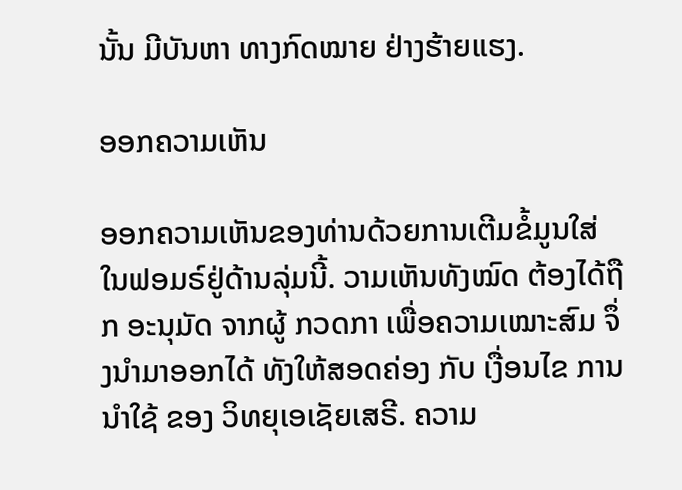ນັ້ນ ມີບັນຫາ ທາງກົດໝາຍ ຢ່າງຮ້າຍແຮງ.

ອອກຄວາມເຫັນ

ອອກຄວາມເຫັນຂອງທ່ານດ້ວຍການເຕີມຂໍ້ມູນໃສ່ໃນຟອມຣ໌ຢູ່ດ້ານລຸ່ມນີ້. ວາມເຫັນທັງໝົດ ຕ້ອງໄດ້ຖືກ ອະນຸມັດ ຈາກຜູ້ ກວດກາ ເພື່ອຄວາມເໝາະສົມ ຈຶ່ງນໍາມາອອກໄດ້ ທັງໃຫ້ສອດຄ່ອງ ກັບ ເງື່ອນໄຂ ການນຳໃຊ້ ຂອງ ວິທຍຸເອເຊັຍເສຣີ. ຄວາມ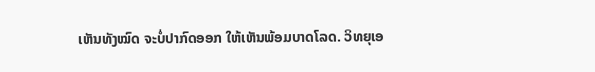ເຫັນທັງໝົດ ຈະບໍ່ປາກົດອອກ ໃຫ້ເຫັນພ້ອມບາດໂລດ. ວິທຍຸເອ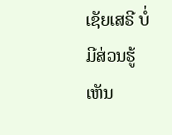ເຊັຍເສຣີ ບໍ່ມີສ່ວນຮູ້ເຫັນ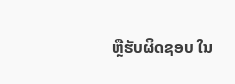ຫຼືຮັບຜິດຊອບ ໃນ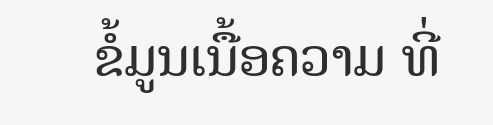ຂໍ້ມູນເນື້ອຄວາມ ທີ່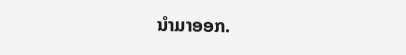ນໍາມາອອກ.